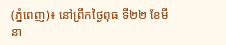(ភ្នំពេញ)៖ នៅព្រឹកថ្ងៃពុធ ទី២២ ខែមីនា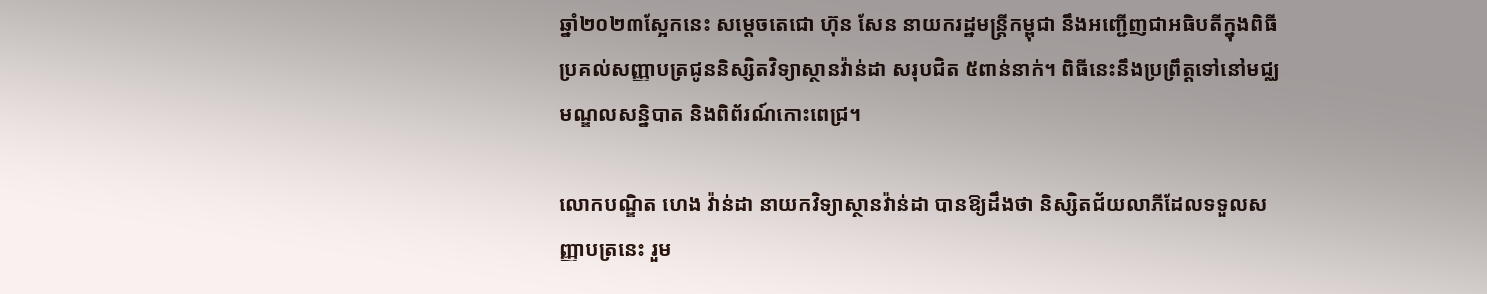ឆ្នាំ២០២៣ស្អែកនេះ សម្តេចតេជោ ហ៊ុន សែន នាយករដ្ឋមន្ត្រីកម្ពុជា នឹងអញ្ជើញជាអធិបតីក្នុងពិធីប្រគល់សញ្ញាបត្រជូននិស្សិតវិទ្យាស្ថានវ៉ាន់ដា សរុបជិត ៥ពាន់នាក់។ ពិធីនេះនឹងប្រព្រឹត្តទៅនៅមជ្ឈមណ្ឌលសន្និបាត និងពិព័រណ៍កោះពេជ្រ។

លោកបណ្ឌិត ហេង វ៉ាន់ដា នាយកវិទ្យាស្ថានវ៉ាន់ដា បានឱ្យដឹងថា និស្សិតជ័យលាភីដែលទទួលសញ្ញាបត្រនេះ រួម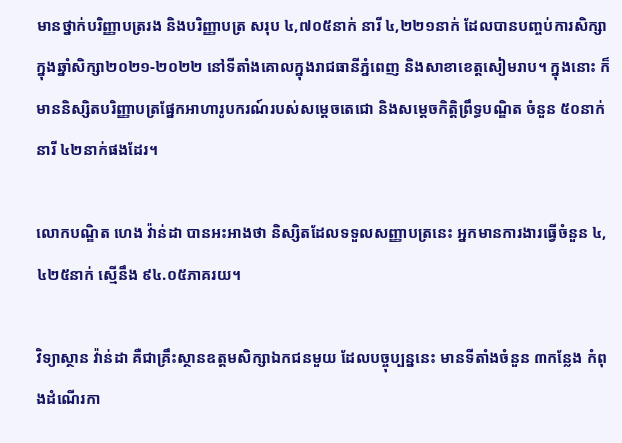មានថ្នាក់បរិញ្ញាបត្ររង និងបរិញ្ញាបត្រ សរុប ៤,៧០៥នាក់ នារី ៤,២២១នាក់ ដែលបានបញ្ចប់ការសិក្សា ក្នុងឆ្នាំសិក្សា២០២១-២០២២ នៅទីតាំងគោលក្នុងរាជធានីភ្នំពេញ និងសាខាខេត្តសៀមរាប។ ក្នុងនោះ ក៏មាននិស្សិតបរិញ្ញាបត្រផ្នែកអាហារូបករណ៍របស់សម្តេចតេជោ និងសម្តេចកិត្តិព្រឹទ្ធបណ្ឌិត ចំនួន ៥០នាក់ នារី ៤២នាក់ផងដែរ។

លោកបណ្ឌិត ហេង វ៉ាន់ដា បានអះអាងថា និស្សិតដែលទទួលសញ្ញាបត្រនេះ អ្នកមានការងារធ្វើចំនួន ៤,៤២៥នាក់ ស្មើនឹង ៩៤.០៥ភាគរយ។

វិទ្យាស្ថាន វ៉ាន់ដា គឺជាគ្រឹះស្ថានឧត្តមសិក្សាឯកជនមួយ ដែលបច្ចុប្បន្ននេះ មានទីតាំងចំនួន ៣កន្លែង កំពុងដំណើរកា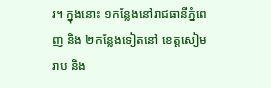រ។ ក្នុងនោះ ១កន្លែងនៅរាជធានីភ្នំពេញ និង ២កន្លែងទៀតនៅ ខេត្តសៀមរាប និង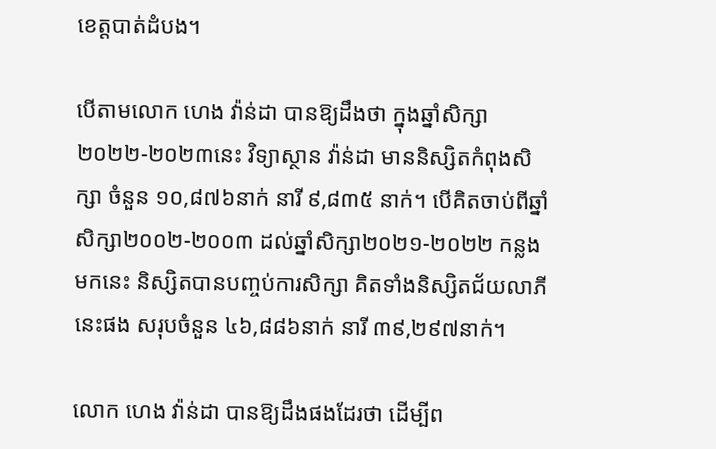ខេត្តបាត់ដំបង។

បើតាមលោក ហេង វ៉ាន់ដា បានឱ្យដឹងថា ក្នុងឆ្នាំសិក្សា២០២២-២០២៣នេះ វិទ្យាស្ថាន វ៉ាន់ដា មាននិស្សិតកំពុងសិក្សា ចំនួន ១០,៨៧៦នាក់ នារី ៩,៨៣៥ នាក់។ បើគិតចាប់ពីឆ្នាំសិក្សា២០០២-២០០៣ ដល់ឆ្នាំសិក្សា២០២១-២០២២ កន្លងមកនេះ និស្សិតបានបញ្ចប់ការសិក្សា គិតទាំងនិស្សិតជ័យលាភីនេះផង សរុបចំនួន ៤៦,៨៨៦នាក់ នារី ៣៩,២៩៧នាក់។

លោក ហេង វ៉ាន់ដា បានឱ្យដឹងផងដែរថា ដើម្បីព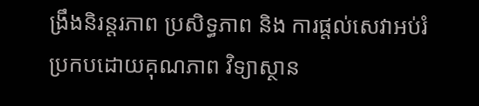ង្រឹងនិរន្តរភាព ប្រសិទ្ធភាព និង ការផ្តល់សេវាអប់រំ ប្រកបដោយគុណភាព វិទ្យាស្ថាន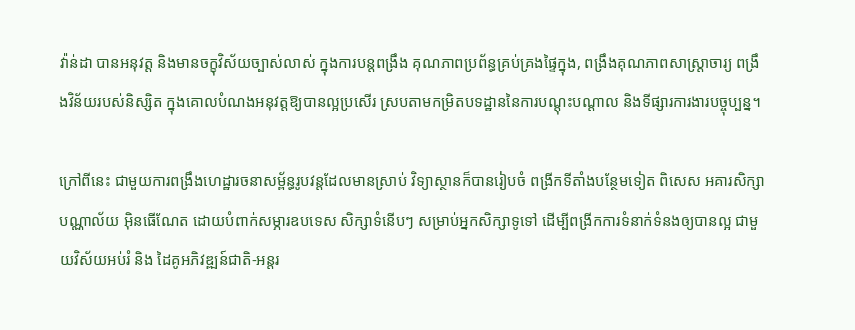វ៉ាន់ដា បានអនុវត្ត និងមានចក្ខុវិស័យច្បាស់លាស់ ក្នុងការបន្តពង្រឹង គុណភាពប្រព័ន្ធគ្រប់គ្រងផ្ទៃក្នុង, ពង្រឹងគុណភាពសាស្ត្រាចារ្យ ពង្រឹងវិន័យរបស់និស្សិត ក្នុងគោលបំណងអនុវត្តឱ្យបានល្អប្រសើរ ស្របតាមកម្រិតបទដ្ឋាននៃការបណ្តុះបណ្តាល និងទីផ្សារការងារបច្ចុប្បន្ន។

ក្រៅពីនេះ ជាមួយការពង្រឹងហេដ្ឋារចនាសម្ព័ន្ធរូបវន្តដែលមានស្រាប់ វិទ្យាស្ថានក៏បានរៀបចំ ពង្រីកទីតាំងបន្ថែមទៀត ពិសេស អគារសិក្សា បណ្ណាល័យ អ៊ិនធើណែត ដោយបំពាក់សម្ភារឧបទេស សិក្សាទំនើបៗ សម្រាប់អ្នកសិក្សាទូទៅ ដើម្បីពង្រីកការទំនាក់ទំនងឲ្យបានល្អ ជាមួយវិស័យអប់រំ និង ដៃគូអភិវឌ្ឍន៍ជាតិ-អន្តរ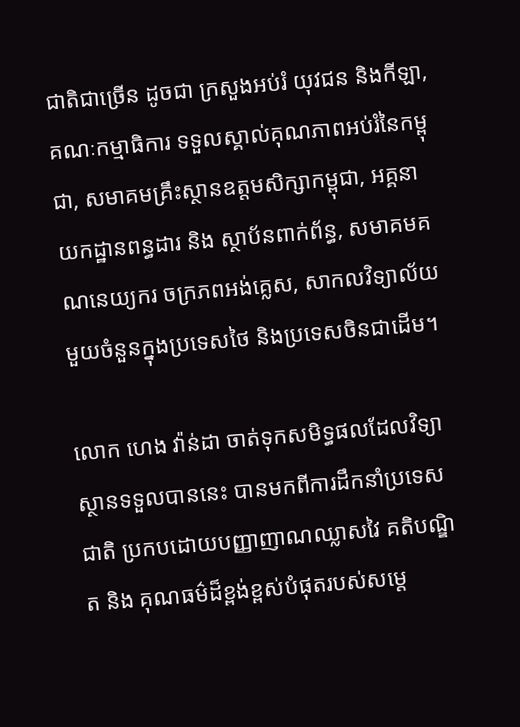ជាតិជាច្រើន ដូចជា ក្រសួងអប់រំ យុវជន និងកីឡា, គណៈកម្មាធិការ ទទួលស្គាល់គុណភាពអប់រំនៃកម្ពុជា, សមាគមគ្រឹះស្ថានឧត្តមសិក្សាកម្ពុជា, អគ្គនាយកដ្ឋានពន្ធដារ និង ស្ថាប័នពាក់ព័ន្ធ, សមាគមគណនេយ្យករ ចក្រភពអង់គ្លេស, សាកលវិទ្យាល័យមួយចំនួនក្នុងប្រទេសថៃ និងប្រទេសចិនជាដើម។

លោក ហេង វ៉ាន់ដា ចាត់ទុកសមិទ្ធផលដែលវិទ្យាស្ថានទទួលបាននេះ បានមកពីការដឹកនាំប្រទេសជាតិ ប្រកបដោយបញ្ញាញាណឈ្លាសវៃ គតិបណ្ឌិត និង គុណធម៌ដ៏ខ្ពង់ខ្ពស់បំផុតរបស់សម្តេ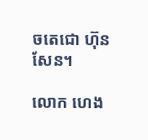ចតេជោ ហ៊ុន សែន។

លោក ហេង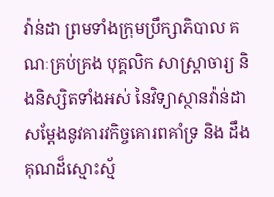វ៉ាន់ដា ព្រមទាំងក្រុមប្រឹក្សាភិបាល គណៈគ្រប់គ្រង បុគ្គលិក សាស្រ្តាចារ្យ និងនិស្សិតទាំងអស់ នៃវិទ្យាស្ថានវ៉ាន់ដា សម្តែងនូវគារវកិច្ចគោរពគាំទ្រ និង ដឹងគុណដ៏ស្មោះស្ម័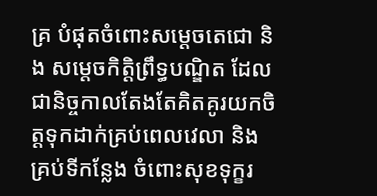គ្រ បំផុតចំពោះសម្តេចតេជោ និង សម្តេចកិត្តិព្រឹទ្ធបណ្ឌិត ដែលជានិច្ចកាលតែងតែគិតគូរយកចិត្តទុកដាក់គ្រប់ពេលវេលា និង គ្រប់ទីកន្លែង ចំពោះសុខទុក្ខរ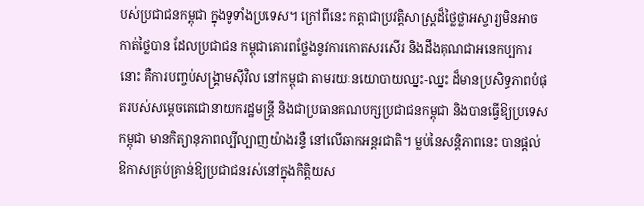បស់ប្រជាជនកម្ពុជា ក្នុងទូទាំងប្រទេស។ ក្រៅពីនេះ កត្តាជាប្រវត្តិសាស្រ្តដ៏ថ្លៃថ្លាអស្ចារ្យមិនអាចកាត់ថ្លៃបាន ដែលប្រជាជន កម្ពុជាគោរពថ្លែងនូវការកោតសរសើរ និងដឹងគុណជាអនេកប្បការនោះ គឺការបញ្ចប់សង្រ្គាមស៊ីវិល នៅកម្ពុជា តាមរយៈនយោបាយឈ្នះ-ឈ្នះ ដ៏មានប្រសិទ្ធភាពបំផុតរបស់សម្តេចតេជោនាយករដ្ឋមន្ត្រី និងជាប្រធានគណបក្សប្រជាជនកម្ពុជា និងបានធ្វើឱ្យប្រទេសកម្ពុជា មានកិត្យានុភាពល្បីល្បាញយ៉ាងរន្ទឺ នៅលើឆាកអន្តរជាតិ។ ម្លប់នៃសន្តិភាពនេះ បានផ្តល់ឱកាសគ្រប់គ្រាន់ឱ្យប្រជាជនរស់នៅក្នុងកិត្តិយស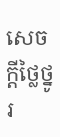សេចក្តីថ្លៃថ្នូរ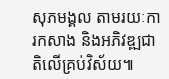សុភមង្គល តាមរយៈការកសាង និងអភិវឌ្ឍជាតិលើគ្រប់វិស័យ៕